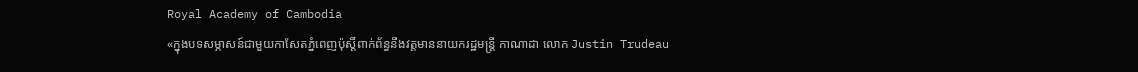Royal Academy of Cambodia
«ក្នុងបទសម្ភាសន៍ជាមួយកាសែតភ្នំពេញប៉ុស្តិ៍ពាក់ព័ន្ធនឹងវត្តមាននាយករដ្ឋមន្ត្រី កាណាដា លោក Justin Trudeau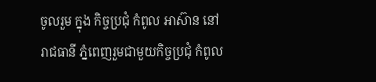ចូលរួម ក្នុង កិច្ចប្រជុំ កំពូល អាស៊ាន នៅរាជធានី ភ្នំពេញរួមជាមួយកិច្ចប្រជុំ កំពូល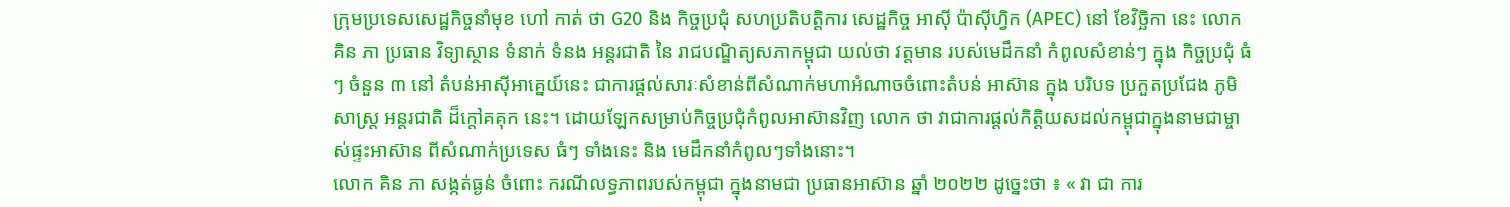ក្រុមប្រទេសសេដ្ឋកិច្ចនាំមុខ ហៅ កាត់ ថា G20 និង កិច្ចប្រជុំ សហប្រតិបត្តិការ សេដ្ឋកិច្ច អាស៊ី ប៉ាស៊ីហ្វិក (APEC) នៅ ខែវិច្ឆិកា នេះ លោក គិន ភា ប្រធាន វិទ្យាស្ថាន ទំនាក់ ទំនង អន្តរជាតិ នៃ រាជបណ្ឌិត្យសភាកម្ពុជា យល់ថា វត្តមាន របស់មេដឹកនាំ កំពូលសំខាន់ៗ ក្នុង កិច្ចប្រជុំ ធំៗ ចំនួន ៣ នៅ តំបន់អាស៊ីអាគ្នេយ៍នេះ ជាការផ្តល់សារៈសំខាន់ពីសំណាក់មហាអំណាចចំពោះតំបន់ អាស៊ាន ក្នុង បរិបទ ប្រកួតប្រជែង ភូមិសាស្ត្រ អន្តរជាតិ ដ៏ក្តៅគគុក នេះ។ ដោយឡែកសម្រាប់កិច្ចប្រជុំកំពូលអាស៊ានវិញ លោក ថា វាជាការផ្តល់កិត្តិយសដល់កម្ពុជាក្នុងនាមជាម្ចាស់ផ្ទះអាស៊ាន ពីសំណាក់ប្រទេស ធំៗ ទាំងនេះ និង មេដឹកនាំកំពូលៗទាំងនោះ។
លោក គិន ភា សង្កត់ធ្ងន់ ចំពោះ ករណីលទ្ធភាពរបស់កម្ពុជា ក្នុងនាមជា ប្រធានអាស៊ាន ឆ្នាំ ២០២២ ដូច្នេះថា ៖ « វា ជា ការ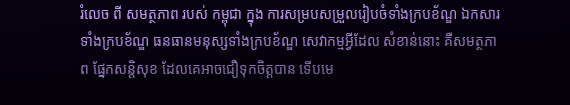រំលេច ពី សមត្ថភាព របស់ កម្ពុជា ក្នុង ការសម្របសម្រួលរៀបចំទាំងក្របខ័ណ្ឌ ឯកសារទាំងក្របខ័ណ្ឌ ធនធានមនុស្សទាំងក្របខ័ណ្ឌ សេវាកម្មអ្វីដែល សំខាន់នោះ គឺសមត្ថភាព ផ្នែកសន្តិសុខ ដែលគេអាចជឿទុកចិត្តបាន ទើបមេ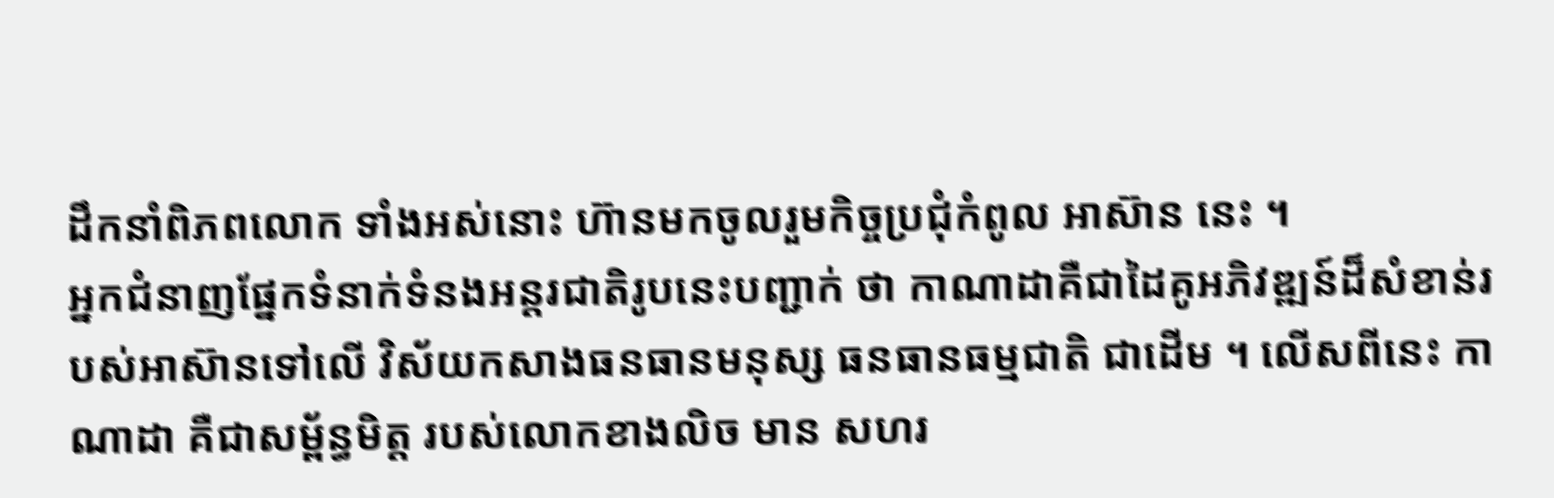ដឹកនាំពិភពលោក ទាំងអស់នោះ ហ៊ានមកចូលរួមកិច្ចប្រជុំកំពូល អាស៊ាន នេះ ។
អ្នកជំនាញផ្នែកទំនាក់ទំនងអន្តរជាតិរូបនេះបញ្ជាក់ ថា កាណាដាគឺជាដៃគូអភិវឌ្ឍន៍ដ៏សំខាន់របស់អាស៊ានទៅលើ វិស័យកសាងធនធានមនុស្ស ធនធានធម្មជាតិ ជាដើម ។ លើសពីនេះ កាណាដា គឺជាសម្ព័ន្ធមិត្ត របស់លោកខាងលិច មាន សហរ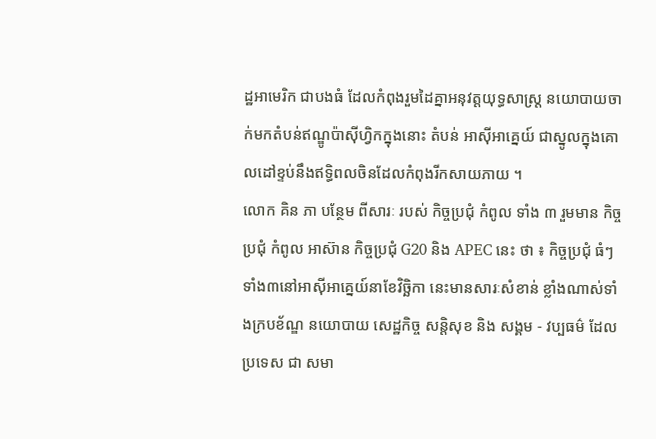ដ្ឋអាមេរិក ជាបងធំ ដែលកំពុងរួមដៃគ្នាអនុវត្តយុទ្ធសាស្ត្រ នយោបាយចាក់មកតំបន់ឥណ្ឌូប៉ាស៊ីហ្វិកក្នុងនោះ តំបន់ អាស៊ីអាគ្នេយ៍ ជាស្នូលក្នុងគោលដៅខ្ទប់នឹងឥទ្ធិពលចិនដែលកំពុងរីកសាយភាយ ។
លោក គិន ភា បន្ថែម ពីសារៈ របស់ កិច្ចប្រជុំ កំពូល ទាំង ៣ រួមមាន កិច្ចប្រជុំ កំពូល អាស៊ាន កិច្ចប្រជុំ G20 និង APEC នេះ ថា ៖ កិច្ចប្រជុំ ធំៗ ទាំង៣នៅអាស៊ីអាគ្នេយ៍នាខែវិច្ឆិកា នេះមានសារៈសំខាន់ ខ្លាំងណាស់ទាំងក្របខ័ណ្ឌ នយោបាយ សេដ្ឋកិច្ច សន្តិសុខ និង សង្គម - វប្បធម៌ ដែល ប្រទេស ជា សមា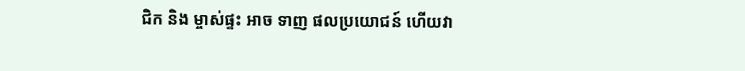ជិក និង ម្ចាស់ផ្ទះ អាច ទាញ ផលប្រយោជន៍ ហើយវា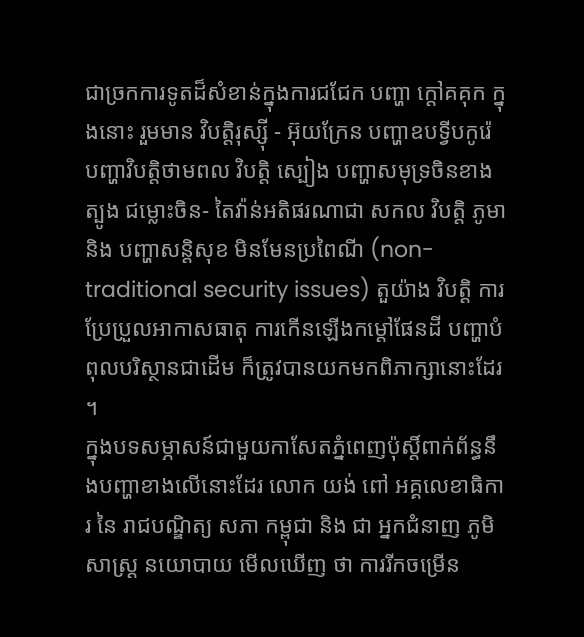ជាច្រកការទូតដ៏សំខាន់ក្នុងការជជែក បញ្ហា ក្តៅគគុក ក្នុងនោះ រួមមាន វិបត្តិរុស្ស៊ី - អ៊ុយក្រែន បញ្ហាឧបទ្វីបកូរ៉េ បញ្ហាវិបត្តិថាមពល វិបត្តិ ស្បៀង បញ្ហាសមុទ្រចិនខាងត្បូង ជម្លោះចិន- តៃវ៉ាន់អតិផរណាជា សកល វិបត្តិ ភូមា និង បញ្ហាសន្តិសុខ មិនមែនប្រពៃណី (non-traditional security issues) តួយ៉ាង វិបត្តិ ការប្រែប្រួលអាកាសធាតុ ការកើនឡើងកម្តៅផែនដី បញ្ហាបំពុលបរិស្ថានជាដើម ក៏ត្រូវបានយកមកពិភាក្សានោះដែរ ។
ក្នុងបទសម្ភាសន៍ជាមួយកាសែតភ្នំពេញប៉ុស្តិ៍ពាក់ព័ន្ធនឹងបញ្ហាខាងលើនោះដែរ លោក យង់ ពៅ អគ្គលេខាធិការ នៃ រាជបណ្ឌិត្យ សភា កម្ពុជា និង ជា អ្នកជំនាញ ភូមិសាស្ត្រ នយោបាយ មើលឃើញ ថា ការរីកចម្រើន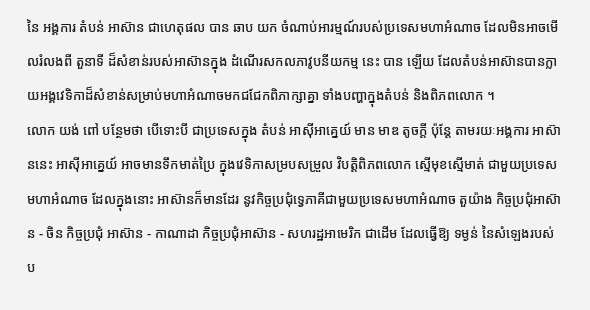នៃ អង្គការ តំបន់ អាស៊ាន ជាហេតុផល បាន ឆាប យក ចំណាប់អារម្មណ៍របស់ប្រទេសមហាអំណាច ដែលមិនអាចមើលរំលងពី តួនាទី ដ៏សំខាន់របស់អាស៊ានក្នុង ដំណើរសកលភាវូបនីយកម្ម នេះ បាន ឡើយ ដែលតំបន់អាស៊ានបានក្លាយអង្គវេទិកាដ៏សំខាន់សម្រាប់មហាអំណាចមកជជែកពិភាក្សាគ្នា ទាំងបញ្ហាក្នុងតំបន់ និងពិភពលោក ។
លោក យង់ ពៅ បន្ថែមថា បើទោះបី ជាប្រទេសក្នុង តំបន់ អាស៊ីអាគ្នេយ៍ មាន មាឌ តូចក្តី ប៉ុន្តែ តាមរយៈអង្គការ អាស៊ាននេះ អាស៊ីអាគ្នេយ៍ អាចមានទឹកមាត់ប្រៃ ក្នុងវេទិកាសម្របសម្រួល វិបត្តិពិភពលោក ស្មើមុខស្មើមាត់ ជាមួយប្រទេសមហាអំណាច ដែលក្នុងនោះ អាស៊ានក៏មានដែរ នូវកិច្ចប្រជុំទ្វេភាគីជាមួយប្រទេសមហាអំណាច តួយ៉ាង កិច្ចប្រជុំអាស៊ាន - ចិន កិច្ចប្រជុំ អាស៊ាន - កាណាដា កិច្ចប្រជុំអាស៊ាន - សហរដ្ឋអាមេរិក ជាដើម ដែលធ្វើឱ្យ ទម្ងន់ នៃសំឡេងរបស់ ប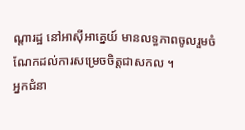ណ្តារដ្ឋ នៅអាស៊ីអាគ្នេយ៍ មានលទ្ធភាពចូលរួមចំណែកដល់ការសម្រេចចិត្តជាសកល ។
អ្នកជំនា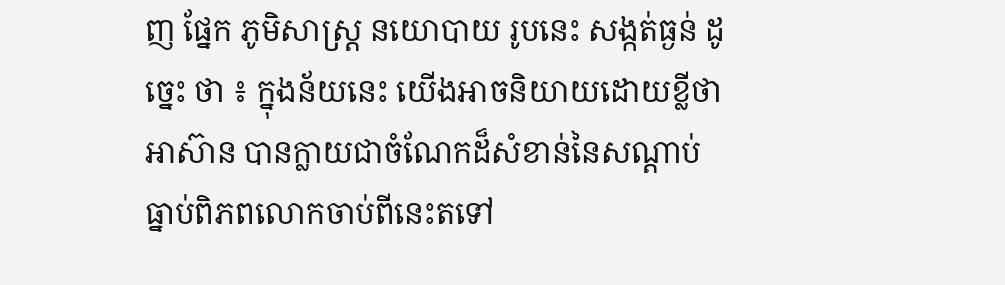ញ ផ្នែក ភូមិសាស្ត្រ នយោបាយ រូបនេះ សង្កត់ធ្ងន់ ដូច្នេះ ថា ៖ ក្នុងន័យនេះ យើងអាចនិយាយដោយខ្លីថា អាស៊ាន បានក្លាយជាចំណែកដ៏សំខាន់នៃសណ្តាប់ធ្នាប់ពិភពលោកចាប់ពីនេះតទៅ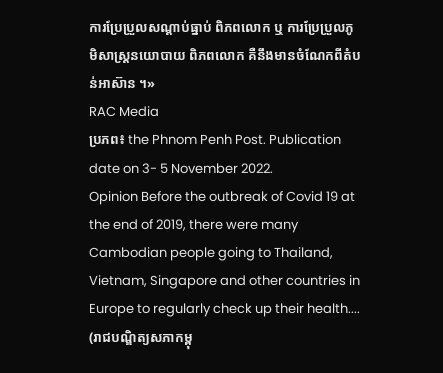ការប្រែប្រួលសណ្តាប់ធ្នាប់ ពិភពលោក ឬ ការប្រែប្រួលភូមិសាស្ត្រនយោបាយ ពិភពលោក គឺនឹងមានចំណែកពីតំបន់អាស៊ាន ។»
RAC Media
ប្រភព៖ the Phnom Penh Post. Publication date on 3- 5 November 2022.
Opinion Before the outbreak of Covid 19 at the end of 2019, there were many Cambodian people going to Thailand, Vietnam, Singapore and other countries in Europe to regularly check up their health....
(រាជបណ្ឌិត្យសភាកម្ពុ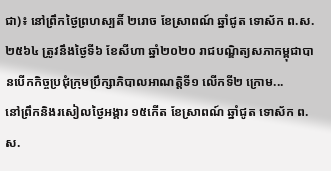ជា)៖ នៅព្រឹកថ្ងៃព្រហស្បតិ៍ ២រោច ខែស្រាពណ៍ ឆ្នាំជូត ទោស័ក ព.ស.២៥៦៤ ត្រូវនឹងថ្ងៃទី៦ ខែសីហា ឆ្នាំ២០២០ រាជបណ្ឌិត្យសភាកម្ពុជាបានបេីកកិច្ចប្រជំុក្រុមប្រឹក្សាភិបាលអាណត្តិទី១ លេីកទី២ ក្រោម...
នៅព្រឹកនិងរសៀលថ្ងៃអង្គារ ១៥កើត ខែស្រាពណ៍ ឆ្នាំជូត ទោស័ក ព.ស.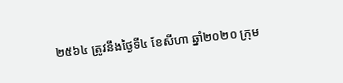២៥៦៤ ត្រូវនឹងថ្ងៃទី៤ ខែសីហា ឆ្នាំ២០២០ ក្រុម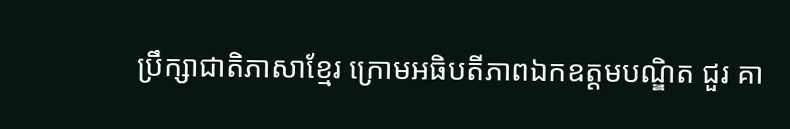ប្រឹក្សាជាតិភាសាខ្មែរ ក្រោមអធិបតីភាពឯកឧត្តមបណ្ឌិត ជួរ គា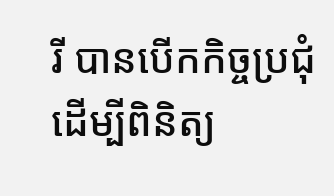រី បានបើកកិច្ចប្រជុំដើម្បីពិនិត្យ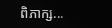ពិភាក្ស...